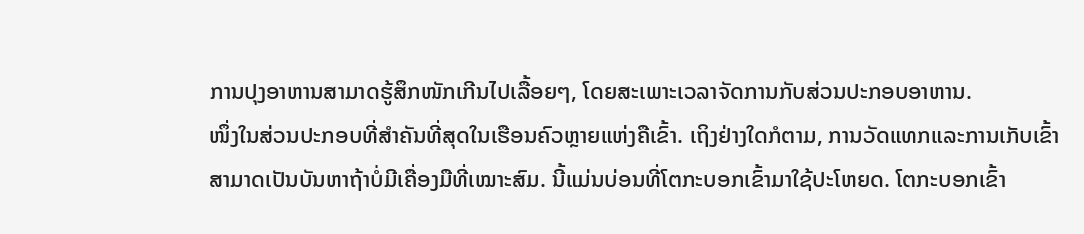ການປຸງອາຫານສາມາດຮູ້ສຶກໜັກເກີນໄປເລື້ອຍໆ, ໂດຍສະເພາະເວລາຈັດການກັບສ່ວນປະກອບອາຫານ.
ໜຶ່ງໃນສ່ວນປະກອບທີ່ສຳຄັນທີ່ສຸດໃນເຮືອນຄົວຫຼາຍແຫ່ງຄືເຂົ້າ. ເຖິງຢ່າງໃດກໍຕາມ, ການວັດແທກແລະການເກັບເຂົ້າສາມາດເປັນບັນຫາຖ້າບໍ່ມີເຄື່ອງມືທີ່ເໝາະສົມ. ນີ້ແມ່ນບ່ອນທີ່ໂຕກະບອກເຂົ້າມາໃຊ້ປະໂຫຍດ. ໂຕກະບອກເຂົ້າ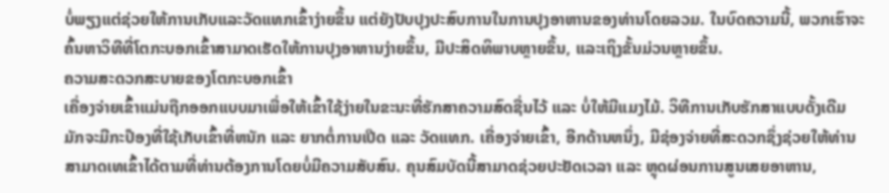ບໍ່ພຽງແຕ່ຊ່ວຍໃຫ້ການເກັບແລະວັດແທກເຂົ້າງ່າຍຂຶ້ນ ແຕ່ຍັງປັບປຸງປະສົບການໃນການປຸງອາຫານຂອງທ່ານໂດຍລວມ. ໃນບົດຄວາມນີ້, ພວກເຮົາຈະຄົ້ນຫາວິທີທີ່ໂຕກະບອກເຂົ້າສາມາດເຮັດໃຫ້ການປຸງອາຫານງ່າຍຂຶ້ນ, ມີປະສິດທິພາບຫຼາຍຂຶ້ນ, ແລະເຖິງຂັ້ນມ່ວນຫຼາຍຂຶ້ນ.
ຄວາມສະດວກສະບາຍຂອງໂຕກະບອກເຂົ້າ
ເຄື່ອງຈ່າຍເຂົ້າແມ່ນຖືກອອກແບບມາເພື່ອໃຫ້ເຂົ້າໃຊ້ງ່າຍໃນຂະນະທີ່ຮັກສາຄວາມສົດຊື່ນໄວ້ ແລະ ບໍ່ໃຫ້ມີແມງໄມ້. ວິທີການເກັບຮັກສາແບບດັ້ງເດີມມັກຈະມີກະປ໊ອງທີ່ໃຊ້ເກັບເຂົ້າທີ່ຫນັກ ແລະ ຍາກຕໍ່ການເປີດ ແລະ ວັດແທກ. ເຄື່ອງຈ່າຍເຂົ້າ, ອີກດ້ານຫນຶ່ງ, ມີຊ່ອງຈ່າຍທີ່ສະດວກຊຶ່ງຊ່ວຍໃຫ້ທ່ານສາມາດເທເຂົ້າໄດ້ຕາມທີ່ທ່ານຕ້ອງການໂດຍບໍ່ມີຄວາມສັບສົນ. ຄຸນສົມບັດນີ້ສາມາດຊ່ວຍປະຢັດເວລາ ແລະ ຫຼຸດຜ່ອນການສູນເສຍອາຫານ,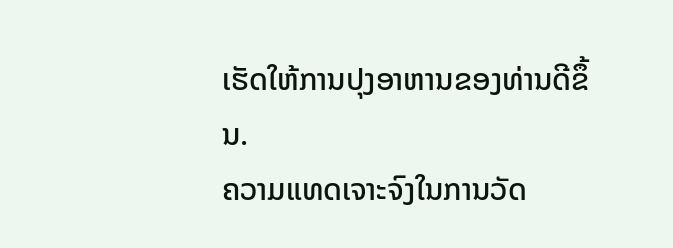ເຮັດໃຫ້ການປຸງອາຫານຂອງທ່ານດີຂຶ້ນ.
ຄວາມແທດເຈາະຈົງໃນການວັດ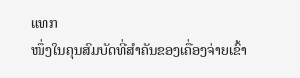ແທກ
ໜຶ່ງໃນຄຸນສົມບັດທີ່ສຳຄັນຂອງເຄື່ອງຈ່າຍເຂົ້າ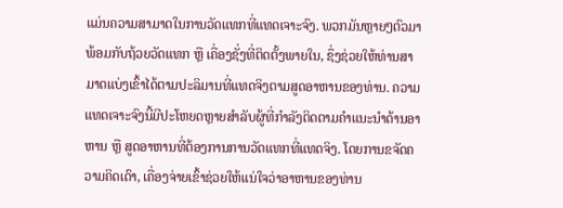ແມ່ນຄວາມສາມາດໃນການວັດແທກທີ່ແທດເຈາະຈົງ. ພວກມັນຫຼາຍໆຕົວມາພ້ອມກັບຖ້ວຍວັດແທກ ຫຼື ເຄື່ອງຊັ່ງທີ່ຕິດຕັ້ງພາຍໃນ, ຊຶ່ງຊ່ວຍໃຫ້ທ່ານສາມາດແບ່ງເຂົ້າໄດ້ຕາມປະລິມານທີ່ແທດຈິງຕາມສູດອາຫານຂອງທ່ານ. ຄວາມແທດເຈາະຈົງນີ້ມີປະໂຫຍດຫຼາຍສຳລັບຜູ້ທີ່ກຳລັງຕິດຕາມຄຳແນະນຳດ້ານອາຫານ ຫຼື ສູດອາຫານທີ່ຕ້ອງການການວັດແທກທີ່ແທດຈິງ. ໂດຍການຂຈັດຄວາມຄິດເດົາ, ເຄື່ອງຈ່າຍເຂົ້າຊ່ວຍໃຫ້ແນ່ໃຈວ່າອາຫານຂອງທ່ານ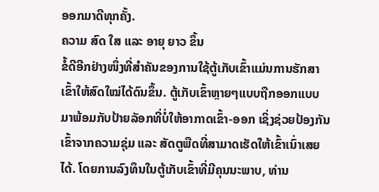ອອກມາດີທຸກຄັ້ງ.
ຄວາມ ສົດ ໃສ ແລະ ອາຍຸ ຍາວ ຂຶ້ນ
ຂໍ້ດີອີກຢ່າງໜຶ່ງທີ່ສຳຄັນຂອງການໃຊ້ຕູ້ເກັບເຂົ້າແມ່ນການຮັກສາເຂົ້າໃຫ້ສົດໃໝ່ໄດ້ດົນຂຶ້ນ. ຕູ້ເກັບເຂົ້າຫຼາຍໆແບບຖືກອອກແບບມາພ້ອມກັບປ້າຍລັອກທີ່ບໍ່ໃຫ້ອາກາດເຂົ້າ-ອອກ ເຊິ່ງຊ່ວຍປ້ອງກັນເຂົ້າຈາກຄວາມຊຸ່ມ ແລະ ສັດຕູພືດທີ່ສາມາດເຮັດໃຫ້ເຂົ້າເນົ່າເສຍໄດ້. ໂດຍການລົງທຶນໃນຕູ້ເກັບເຂົ້າທີ່ມີຄຸນນະພາບ, ທ່ານ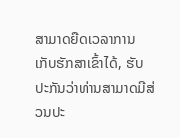ສາມາດຍືດເວລາການເກັບຮັກສາເຂົ້າໄດ້, ຮັບປະກັນວ່າທ່ານສາມາດມີສ່ວນປະ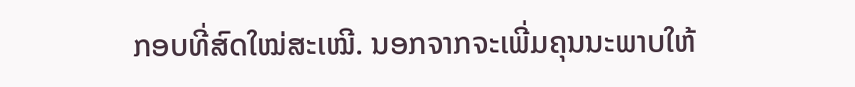ກອບທີ່ສົດໃໝ່ສະເໝີ. ນອກຈາກຈະເພີ່ມຄຸນນະພາບໃຫ້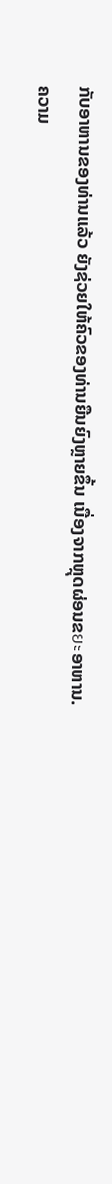ກັບອາຫານຂອງທ່ານແລ້ວ ຍັງຊ່ວຍໃຫ້ຄົວຂອງທ່ານຍືນຍົງຫຼາຍຂຶ້ນ ເນື່ອງຈາກຫຼຸດຜ່ອນຂยะອາຫານ.
ຄວາມ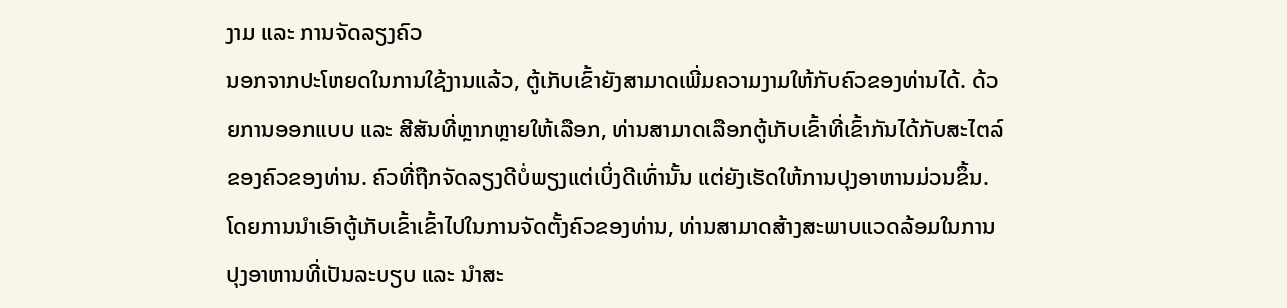ງາມ ແລະ ການຈັດລຽງຄົວ
ນອກຈາກປະໂຫຍດໃນການໃຊ້ງານແລ້ວ, ຕູ້ເກັບເຂົ້າຍັງສາມາດເພີ່ມຄວາມງາມໃຫ້ກັບຄົວຂອງທ່ານໄດ້. ດ້ວຍການອອກແບບ ແລະ ສີສັນທີ່ຫຼາກຫຼາຍໃຫ້ເລືອກ, ທ່ານສາມາດເລືອກຕູ້ເກັບເຂົ້າທີ່ເຂົ້າກັນໄດ້ກັບສະໄຕລ໌ຂອງຄົວຂອງທ່ານ. ຄົວທີ່ຖືກຈັດລຽງດີບໍ່ພຽງແຕ່ເບິ່ງດີເທົ່ານັ້ນ ແຕ່ຍັງເຮັດໃຫ້ການປຸງອາຫານມ່ວນຂຶ້ນ. ໂດຍການນຳເອົາຕູ້ເກັບເຂົ້າເຂົ້າໄປໃນການຈັດຕັ້ງຄົວຂອງທ່ານ, ທ່ານສາມາດສ້າງສະພາບແວດລ້ອມໃນການປຸງອາຫານທີ່ເປັນລະບຽບ ແລະ ນໍາສະ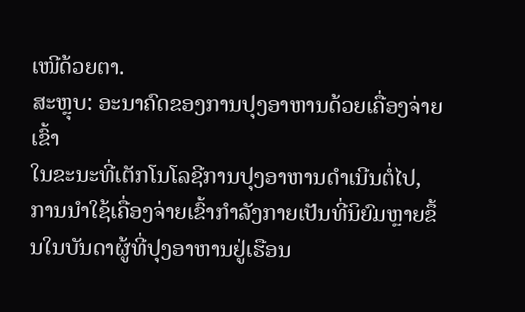ເໜີດ້ວຍຕາ.
ສະຫຼຸບ: ອະນາຄົດຂອງການປຸງອາຫານດ້ວຍເຄື່ອງຈ່າຍເຂົ້າ
ໃນຂະນະທີ່ເຕັກໂນໂລຊີການປຸງອາຫານດຳເນີນຕໍ່ໄປ, ການນຳໃຊ້ເຄື່ອງຈ່າຍເຂົ້າກຳລັງກາຍເປັນທີ່ນິຍົມຫຼາຍຂຶ້ນໃນບັນດາຜູ້ທີ່ປຸງອາຫານຢູ່ເຮືອນ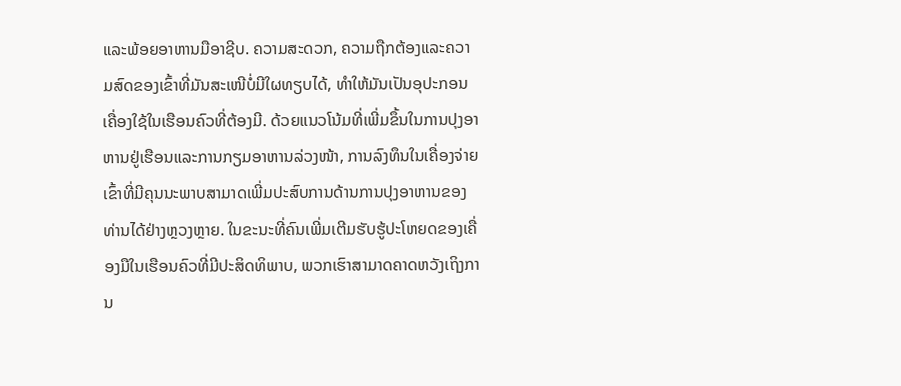ແລະພ້ອຍອາຫານມືອາຊີບ. ຄວາມສະດວກ, ຄວາມຖືກຕ້ອງແລະຄວາມສົດຂອງເຂົ້າທີ່ມັນສະເໜີບໍ່ມີໃຜທຽບໄດ້, ທຳໃຫ້ມັນເປັນອຸປະກອນເຄື່ອງໃຊ້ໃນເຮືອນຄົວທີ່ຕ້ອງມີ. ດ້ວຍແນວໂນ້ມທີ່ເພີ່ມຂຶ້ນໃນການປຸງອາຫານຢູ່ເຮືອນແລະການກຽມອາຫານລ່ວງໜ້າ, ການລົງທຶນໃນເຄື່ອງຈ່າຍເຂົ້າທີ່ມີຄຸນນະພາບສາມາດເພີ່ມປະສົບການດ້ານການປຸງອາຫານຂອງທ່ານໄດ້ຢ່າງຫຼວງຫຼາຍ. ໃນຂະນະທີ່ຄົນເພີ່ມເຕີມຮັບຮູ້ປະໂຫຍດຂອງເຄື່ອງມືໃນເຮືອນຄົວທີ່ມີປະສິດທິພາບ, ພວກເຮົາສາມາດຄາດຫວັງເຖິງການ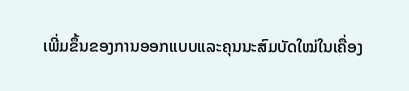ເພີ່ມຂຶ້ນຂອງການອອກແບບແລະຄຸນນະສົມບັດໃໝ່ໃນເຄື່ອງ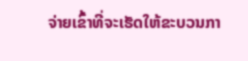ຈ່າຍເຂົ້າທີ່ຈະເຮັດໃຫ້ຂະບວນກາ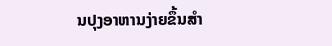ນປຸງອາຫານງ່າຍຂຶ້ນສຳ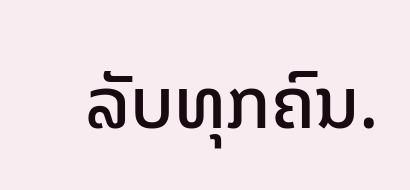ລັບທຸກຄົນ.